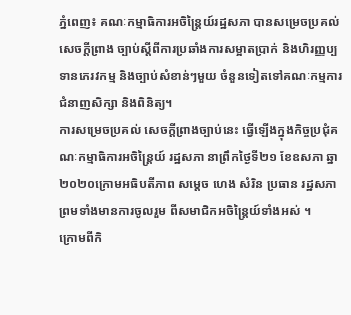ភ្នំពេញ៖ គណៈកម្មាធិការអចិន្ត្រៃយ៍រដ្ឋសភា បានសម្រេចប្រគល់ សេចក្តីព្រាង ច្បាប់ស្តីពីការប្រឆាំងការសម្អាតប្រាក់ និងហិរញ្ញប្បទានភេរវកម្ម និងច្បាប់សំខាន់ៗមួយ ចំនួនទៀតទៅគណៈកម្មការជំនាញសិក្សា និងពិនិត្យ។
ការសម្រេចប្រគល់ សេចក្តីព្រាងច្បាប់នេះ ធ្វើឡើងក្នុងកិច្ចប្រជុំគណៈកម្មាធិការអចិន្ត្រៃយ៍ រដ្ឋសភា នាព្រឹកថ្ងៃទី២១ ខែឧសភា ឆ្នា២០២០ក្រោមអធិបតីភាព សម្តេច ហេង សំរិន ប្រធាន រដ្ឋសភា ព្រមទាំងមានការចូលរួម ពីសមាជិកអចិន្ត្រៃយ៍ទាំងអស់ ។
ក្រោមពីកិ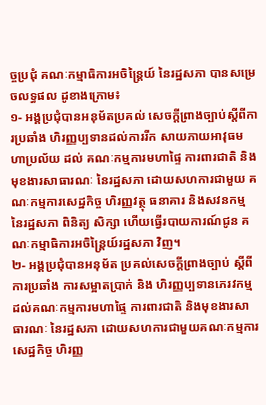ច្ចប្រជុំ គណៈកម្មាធិការអចិន្ត្រៃយ៍ នៃរដ្ឋសភា បានសម្រេចលទ្ធផល ដូខាងក្រោម៖
១- អង្គប្រជុំបានអនុម័តប្រគល់ សេចក្តីព្រាងច្បាប់ស្តីពីការប្រឆាំង ហិរញ្ញប្បទានដល់ការរីក សាយភាយអាវុធមហាប្រល័យ ដល់ គណៈកម្មការមហាផ្ទៃ ការពារជាតិ និងមុខងារសាធារណៈ នៃរដ្ឋសភា ដោយសហការជាមួយ គណៈកម្មការសេដ្ឋកិច្ច ហិរញ្ញវត្ថុ ធនាគារ និងសវនកម្ម នៃរដ្ឋសភា ពិនិត្យ សិក្សា ហើយធ្វើរបាយការណ៍ជូន គណៈកម្មាធិការអចិន្ត្រៃយ៍រដ្ឋសភា វិញ។
២- អង្គប្រជុំបានអនុម័ត ប្រគល់សេចក្តីព្រាងច្បាប់ ស្តីពីការប្រឆាំង ការសម្អាតប្រាក់ និង ហិរញ្ញប្បទានភេរវកម្ម ដល់គណៈកម្មការមហាផ្ទៃ ការពារជាតិ និងមុខងារសាធារណៈ នៃរដ្ឋសភា ដោយសហការជាមួយគណៈកម្មការសេដ្ឋកិច្ច ហិរញ្ញ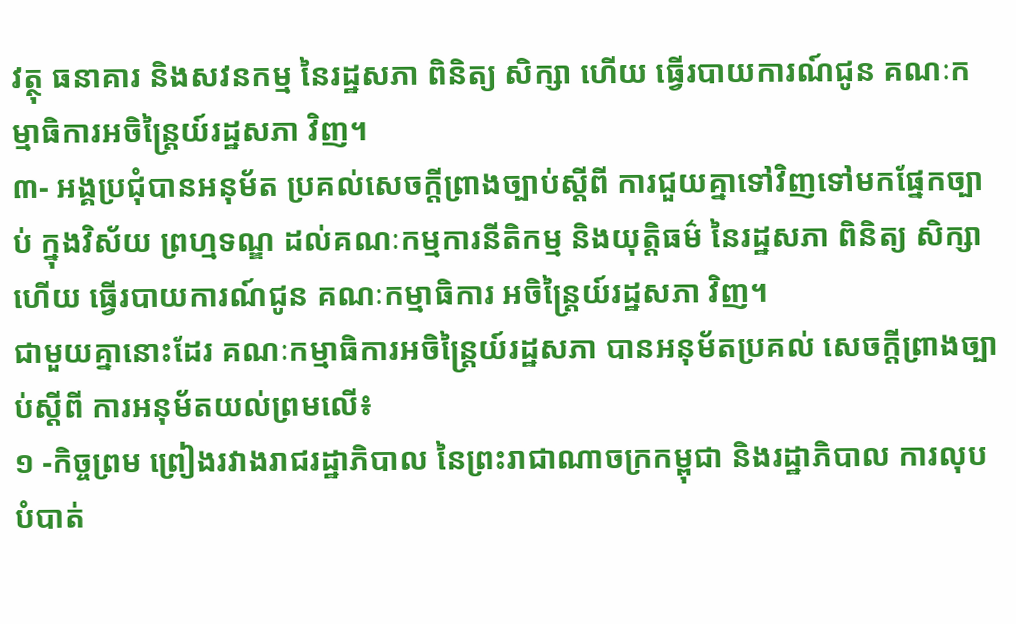វត្ថុ ធនាគារ និងសវនកម្ម នៃរដ្ឋសភា ពិនិត្យ សិក្សា ហើយ ធ្វើរបាយការណ៍ជូន គណៈកម្មាធិការអចិន្ត្រៃយ៍រដ្ឋសភា វិញ។
៣- អង្គប្រជុំបានអនុម័ត ប្រគល់សេចក្តីព្រាងច្បាប់ស្តីពី ការជួយគ្នាទៅវិញទៅមកផ្នែកច្បាប់ ក្នុងវិស័យ ព្រហ្មទណ្ឌ ដល់គណៈកម្មការនីតិកម្ម និងយុត្តិធម៌ នៃរដ្ឋសភា ពិនិត្យ សិក្សា ហើយ ធ្វើរបាយការណ៍ជូន គណៈកម្មាធិការ អចិន្ត្រៃយ៍រដ្ឋសភា វិញ។
ជាមួយគ្នានោះដែរ គណៈកម្មាធិការអចិន្ត្រៃយ៍រដ្ឋសភា បានអនុម័តប្រគល់ សេចក្តីព្រាងច្បាប់ស្តីពី ការអនុម័តយល់ព្រមលើ៖
១ -កិច្ចព្រម ព្រៀងរវាងរាជរដ្ឋាភិបាល នៃព្រះរាជាណាចក្រកម្ពុជា និងរដ្ឋាភិបាល ការលុបបំបាត់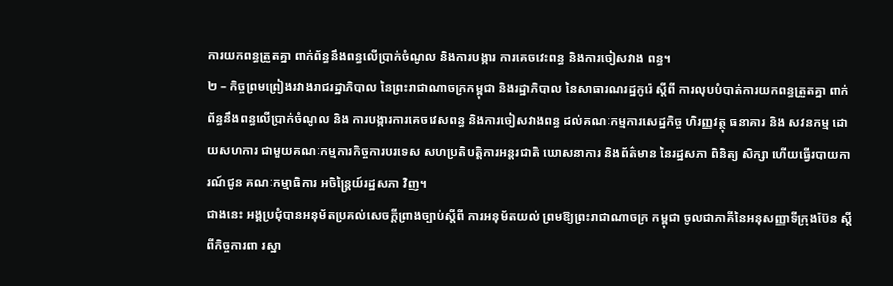ការយកពន្ធត្រួតគ្នា ពាក់ព័ន្ធនឹងពន្ធលើប្រាក់ចំណូល និងការបង្ការ ការគេចវេះពន្ធ និងការចៀសវាង ពន្ធ។
២ – កិច្ចព្រមព្រៀងរវាងរាជរដ្ឋាភិបាល នៃព្រះរាជាណាចក្រកម្ពុជា និងរដ្ឋាភិបាល នៃសាធារណរដ្ឋកូរ៉េ ស្តីពី ការលុបបំបាត់ការយកពន្ធត្រួតគ្នា ពាក់ព័ន្ធនឹងពន្ធលើប្រាក់ចំណូល និង ការបង្ការការគេចវេសពន្ធ និងការចៀសវាងពន្ធ ដល់គណៈកម្មការសេដ្ឋកិច្ច ហិរញ្ញវត្ថុ ធនាគារ និង សវនកម្ម ដោយសហការ ជាមួយគណៈកម្មការកិច្ចការបរទេស សហប្រតិបត្តិការអន្តរជាតិ ឃោសនាការ និងព័ត៌មាន នៃរដ្ឋសភា ពិនិត្យ សិក្សា ហើយធ្វើរបាយការណ៍ជូន គណៈកម្មាធិការ អចិន្ត្រៃយ៍រដ្ឋសភា វិញ។
ជាងនេះ អង្គប្រជុំបានអនុម័តប្រគល់សេចក្តីព្រាងច្បាប់ស្តីពី ការអនុម័តយល់ ព្រមឱ្យព្រះរាជាណាចក្រ កម្ពុជា ចូលជាភាគីនៃអនុសញ្ញាទីក្រុងប៊ែន ស្តីពីកិច្ចការពា រស្នា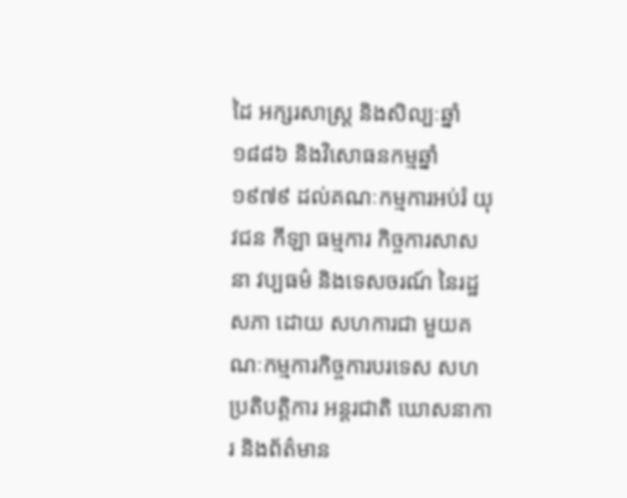ដៃ អក្សរសាស្ត្រ និងសិល្បៈឆ្នាំ១៨៨៦ និងវិសោធនកម្មឆ្នាំ១៩៧៩ ដល់គណៈកម្មការអប់រំ យុវជន កីឡា ធម្មការ កិច្ចការសាសនា វប្បធម៌ និងទេសចរណ៍ នៃរដ្ឋសភា ដោយ សហការជា មួយគណៈកម្មការកិច្ចការបរទេស សហប្រតិបត្តិការ អន្តរជាតិ ឃោសនាការ និងព័ត៌មាន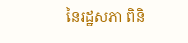នៃរដ្ឋសភា ពិនិ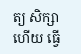ត្យ សិក្សា ហើយ ធ្វើ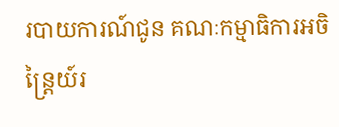របាយការណ៍ជូន គណៈកម្មាធិការអចិន្ត្រៃយ៍រ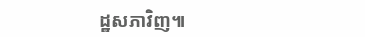ដ្ឋសភាវិញ៕